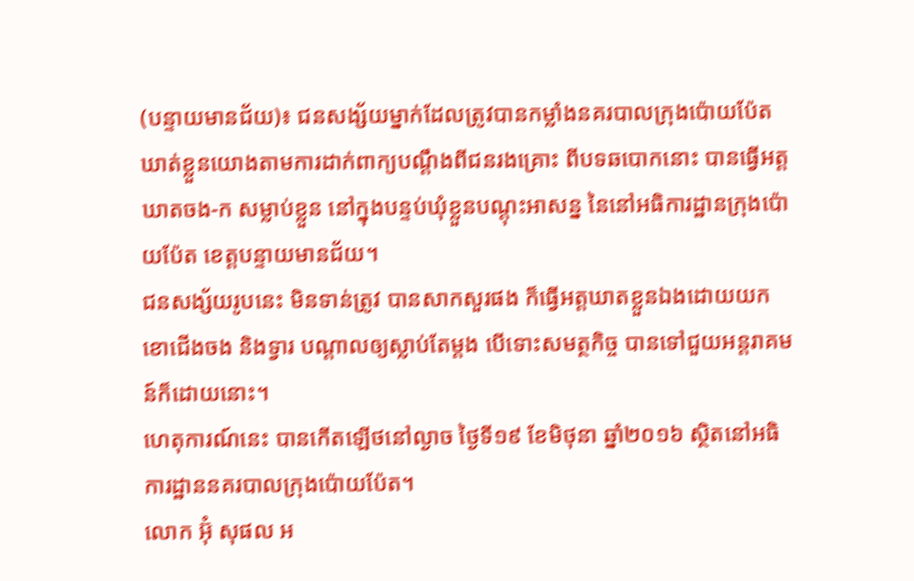(បន្ទាយមានជ័យ)៖ ជនសង្ស័យម្នាក់ដែលត្រូវបានកម្លាំងនគរបាលក្រុងប៉ោយប៉ែត ឃាត់ខ្លួនយោងតាមការដាក់ពាក្យបណ្តឹងពីជនរងគ្រោះ ពីបទឆបោកនោះ បានធ្វើអត្តឃាតចង-ក សម្លាប់ខ្លួន នៅក្នុងបន្ទប់ឃុំខ្លួនបណ្តុះអាសន្ន នៃនៅអធិការដ្ឋានក្រុងប៉ោយប៉ែត ខេត្តបន្ទាយមានជ័យ។
ជនសង្ស័យរូបនេះ មិនទាន់ត្រូវ បានសាកសួរផង ក៏ធ្វើអត្តឃាតខ្លួនឯងដោយយកខោជើងចង និងទ្វារ បណ្តាលឲ្យស្លាប់តែម្តង បើទោះសមត្ថកិច្ច បានទៅជួយអន្តរាគមន៍ក៏ដោយនោះ។
ហេតុការណ៍នេះ បានកើតឡើថនៅល្ងាច ថ្ងៃទី១៩ ខែមិថុនា ឆ្នាំ២០១៦ ស្ថិតនៅអធិការដ្ឋាននគរបាលក្រុងប៉ោយប៉ែត។
លោក អ៊ុំ សុផល អ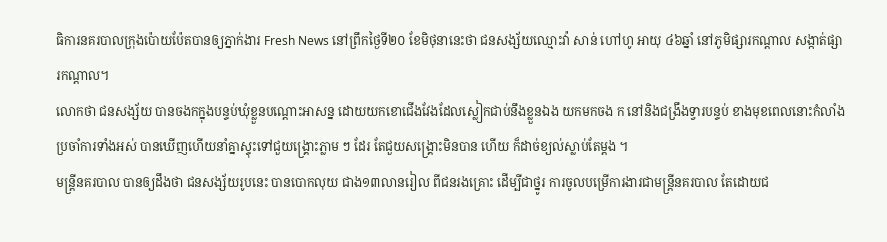ធិការនគរបាលក្រុងប៉ោយប៉ែតបានឲ្យភ្នាក់ងារ Fresh News នៅព្រឹកថ្ងៃទី២០ ខែមិថុនានេះថា ជនសង្ស័យឈ្មោះវ៉ា សាន់ ហៅហូ អាយុ ៤៦ឆ្នាំ នៅភូមិផ្សារកណ្តាល សង្កាត់ផ្សារកណ្តាល។
លោកថា ជនសង្ស័យ បានចងកក្នុងបន្ទប់ឃុំខ្លួនបណ្តោះអាសន្ន ដោយយកខោជើងវែងដែលស្លៀកជាប់នឹងខ្លួនឯង យកមកចង ក នៅនិងជង្រឹងទ្វារបន្ទប់ ខាងមុខពេលនោះកំលាំងប្រចាំការទាំងអស់ បានឃើញហើយនាំគ្នាស្ទុះទៅជួយង្រ្គោះភ្លាម ៗ ដែរ តែជួយសង្រ្គោះមិនបាន ហើយ ក៏ដាច់ខ្យល់ស្លាប់តែម្តង ។
មន្រ្តីនគរបាល បានឲ្យដឹងថា ជនសង្ស័យរូបនេះ បានបោកលុយ ជាង១៣លានរៀល ពីជនរងគ្រោះ ដើម្បីជាថ្នូរ ការចូលបម្រើការងារជាមន្រ្តីនគរបាល តែដោយជ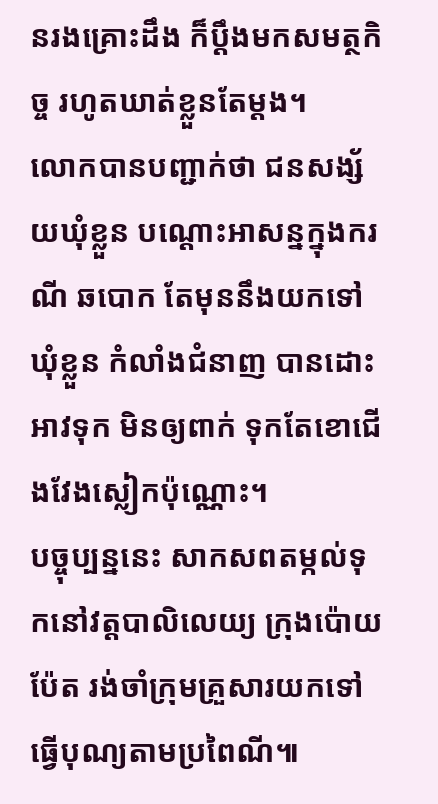នរងគ្រោះដឹង ក៏ប្តឹងមកសមត្ថកិច្ច រហូតឃាត់ខ្លួនតែម្តង។
លោកបានបញ្ជាក់ថា ជនសង្ស័យឃុំខ្លួន បណ្តោះអាសន្នក្នុងករណី ឆបោក តែមុននឹងយកទៅឃុំខ្លួន កំលាំងជំនាញ បានដោះអាវទុក មិនឲ្យពាក់ ទុកតែខោជើងវែងស្លៀកប៉ុណ្ណោះ។
បច្ចុប្បន្ននេះ សាកសពតម្កល់ទុកនៅវត្តបាលិលេយ្យ ក្រុងប៉ោយប៉ែត រង់ចាំក្រុមគ្រួសារយកទៅធ្វើបុណ្យតាមប្រពៃណី៕